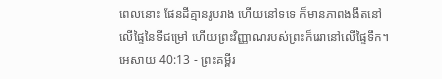ពេលនោះ ផែនដីគ្មានរូបរាង ហើយនៅទទេ ក៏មានភាពងងឹតនៅលើផ្ទៃនៃទីជម្រៅ ហើយព្រះវិញ្ញាណរបស់ព្រះក៏រេរានៅលើផ្ទៃទឹក។
អេសាយ 40:13 - ព្រះគម្ពីរ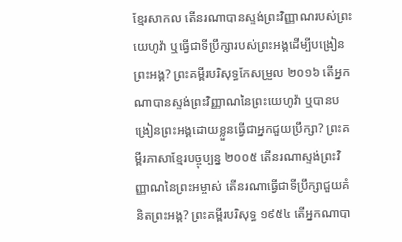ខ្មែរសាកល តើនរណាបានស្ទង់ព្រះវិញ្ញាណរបស់ព្រះយេហូវ៉ា ឬធ្វើជាទីប្រឹក្សារបស់ព្រះអង្គដើម្បីបង្រៀនព្រះអង្គ? ព្រះគម្ពីរបរិសុទ្ធកែសម្រួល ២០១៦ តើអ្នកណាបានស្ទង់ព្រះវិញ្ញាណនៃព្រះយេហូវ៉ា ឬបានបង្រៀនព្រះអង្គដោយខ្លួនធ្វើជាអ្នកជួយប្រឹក្សា? ព្រះគម្ពីរភាសាខ្មែរបច្ចុប្បន្ន ២០០៥ តើនរណាស្ទង់ព្រះវិញ្ញាណនៃព្រះអម្ចាស់ តើនរណាធ្វើជាទីប្រឹក្សាជួយគំនិតព្រះអង្គ? ព្រះគម្ពីរបរិសុទ្ធ ១៩៥៤ តើអ្នកណាបា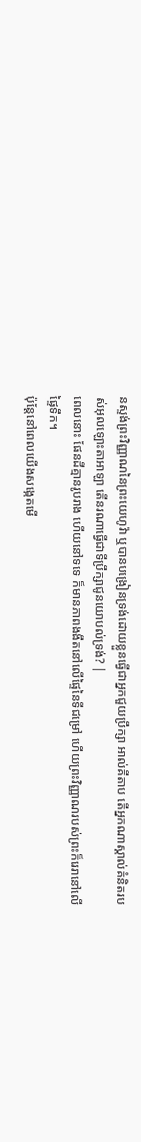នស្ទង់ព្រះវិញ្ញាណនៃព្រះយេហូវ៉ា ឬបានបង្រៀនទ្រង់ដោយខ្លួនធ្វើជាអ្នកជួយប្រឹក្សា អាល់គីតាប តើអ្នកណាស្គាល់គំនិតរបស់អុលឡោះតាអាឡា តើនរណាធ្វើជាទីប្រឹក្សាជូនយោបល់ទ្រង់? |
ពេលនោះ ផែនដីគ្មានរូបរាង ហើយនៅទទេ ក៏មានភាពងងឹតនៅលើផ្ទៃនៃទីជម្រៅ ហើយព្រះវិញ្ញាណរបស់ព្រះក៏រេរានៅលើផ្ទៃទឹក។
ប៉ុន្តែនៅពេលយើងសង្កេតមើ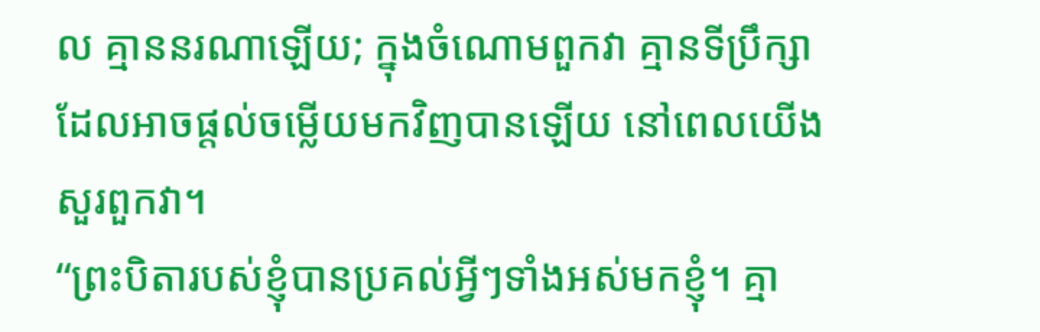ល គ្មាននរណាឡើយ; ក្នុងចំណោមពួកវា គ្មានទីប្រឹក្សាដែលអាចផ្ដល់ចម្លើយមកវិញបានឡើយ នៅពេលយើងសួរពួកវា។
“ព្រះបិតារបស់ខ្ញុំបានប្រគល់អ្វីៗទាំងអស់មកខ្ញុំ។ គ្មា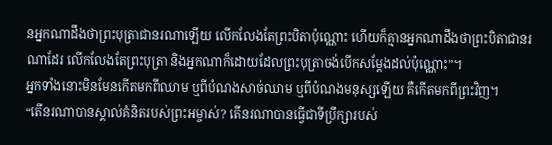នអ្នកណាដឹងថាព្រះបុត្រាជានរណាឡើយ លើកលែងតែព្រះបិតាប៉ុណ្ណោះ ហើយក៏គ្មានអ្នកណាដឹងថាព្រះបិតាជានរណាដែរ លើកលែងតែព្រះបុត្រា និងអ្នកណាក៏ដោយដែលព្រះបុត្រាចង់បើកសម្ដែងដល់ប៉ុណ្ណោះ”។
អ្នកទាំងនោះមិនមែនកើតមកពីឈាម ឬពីបំណងសាច់ឈាម ឬពីបំណងមនុស្សឡើយ គឺកើតមកពីព្រះវិញ។
“តើនរណាបានស្គាល់គំនិតរបស់ព្រះអម្ចាស់? តើនរណាបានធ្វើជាទីប្រឹក្សារបស់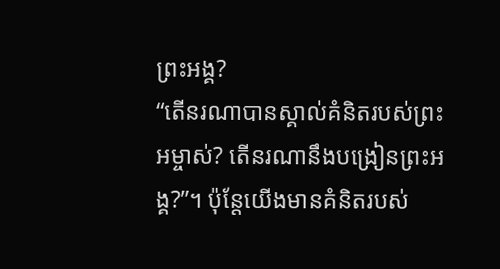ព្រះអង្គ?
“តើនរណាបានស្គាល់គំនិតរបស់ព្រះអម្ចាស់? តើនរណានឹងបង្រៀនព្រះអង្គ?”។ ប៉ុន្តែយើងមានគំនិតរបស់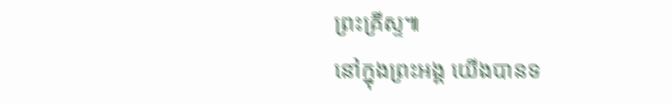ព្រះគ្រីស្ទ៕
នៅក្នុងព្រះអង្គ យើងបានទ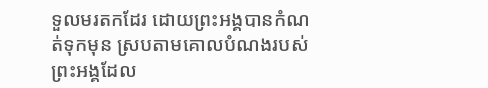ទួលមរតកដែរ ដោយព្រះអង្គបានកំណត់ទុកមុន ស្របតាមគោលបំណងរបស់ព្រះអង្គដែល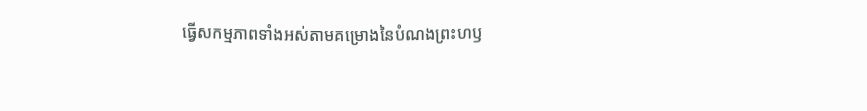ធ្វើសកម្មភាពទាំងអស់តាមគម្រោងនៃបំណងព្រះហឫ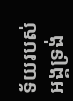ទ័យរបស់អង្គទ្រង់